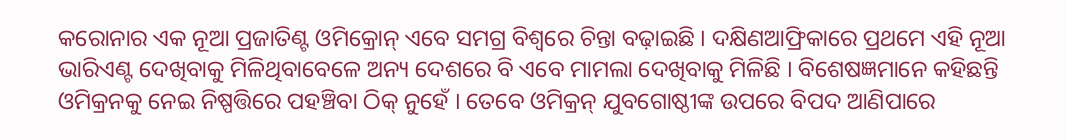କରୋନାର ଏକ ନୂଆ ପ୍ରଜାତିଣ୍ଟ ଓମିକ୍ରୋନ୍ ଏବେ ସମଗ୍ର ବିଶ୍ୱରେ ଚିନ୍ତା ବଢ଼ାଇଛି । ଦକ୍ଷିଣଆଫ୍ରିକାରେ ପ୍ରଥମେ ଏହି ନୂଆ ଭାରିଏଣ୍ଟ ଦେଖିବାକୁ ମିଳିଥିବାବେଳେ ଅନ୍ୟ ଦେଶରେ ବି ଏବେ ମାମଲା ଦେଖିବାକୁ ମିଳିଛି । ବିଶେଷଜ୍ଞମାନେ କହିଛନ୍ତି ଓମିକ୍ରନକୁ ନେଇ ନିଷ୍ପତ୍ତିରେ ପହଞ୍ଚିବା ଠିକ୍ ନୁହେଁ । ତେବେ ଓମିକ୍ରନ୍ ଯୁବଗୋଷ୍ଠୀଙ୍କ ଉପରେ ବିପଦ ଆଣିପାରେ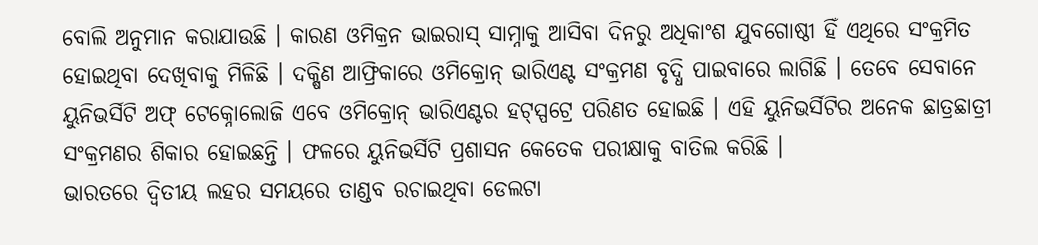ବୋଲି ଅନୁମାନ କରାଯାଉଛି । କାରଣ ଓମିକ୍ରନ ଭାଇରାସ୍ ସାମ୍ନାକୁ ଆସିବା ଦିନରୁ ଅଧିକାଂଶ ଯୁବଗୋଷ୍ଠୀ ହିଁ ଏଥିରେ ସଂକ୍ରମିତ ହୋଇଥିବା ଦେଖିବାକୁ ମିଳିଛି । ଦକ୍ଷିଣ ଆଫ୍ରିକାରେ ଓମିକ୍ରୋନ୍ ଭାରିଏଣ୍ଟ ସଂକ୍ରମଣ ବୃଦ୍ଧି ପାଇବାରେ ଲାଗିଛି । ତେବେ ସେବାନେ ୟୁନିଭର୍ସିଟି ଅଫ୍ ଟେକ୍ନୋଲୋଜି ଏବେ ଓମିକ୍ରୋନ୍ ଭାରିଏଣ୍ଟର ହଟ୍ସ୍ପଟ୍ରେ ପରିଣତ ହୋଇଛି । ଏହି ୟୁନିଭର୍ସିଟିର ଅନେକ ଛାତ୍ରଛାତ୍ରୀ ସଂକ୍ରମଣର ଶିକାର ହୋଇଛନ୍ତି । ଫଳରେ ୟୁନିଭର୍ସିଟି ପ୍ରଶାସନ କେତେକ ପରୀକ୍ଷାକୁ ବାତିଲ କରିଛି ।
ଭାରତରେ ଦ୍ୱିତୀୟ ଲହର ସମୟରେ ତାଣ୍ଡବ ରଚାଇଥିବା ଡେଲଟା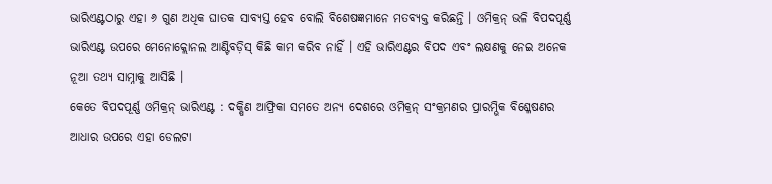ଭାରିଏଣ୍ଟଠାରୁ ଏହା ୬ ଗୁଣ ଅଧିକ ଘାତକ ସାବ୍ୟସ୍ତ ହେବ ବୋଲି ବିଶେଷଜ୍ଞମାନେ ମତବ୍ୟକ୍ତ କରିଛନ୍ତି । ଓମିକ୍ରନ୍ ଭଳି ବିପଦପୂର୍ଣ୍ଣ ଭାରିଏଣ୍ଟ ଉପରେ ମେନୋକ୍ଲୋନଲ ଆଣ୍ଟିବଡ଼ିସ୍ କିଛି କାମ କରିବ ନାହିଁ । ଏହି ଭାରିଏଣ୍ଟର ବିପଦ ଏବଂ ଲକ୍ଷଣକୁ ନେଇ ଅନେକ ନୂଆ ତଥ୍ୟ ସାମ୍ନାକୁ ଆସିଛି ।
କେତେ ବିପଦପୂର୍ଣ୍ଣ ଓମିକ୍ରନ୍ ଭାରିଏଣ୍ଟ : ଦକ୍ଷିଣ ଆଫ୍ରିକା ସମତେ ଅନ୍ୟ ଦେଶରେ ଓମିକ୍ରନ୍ ସଂକ୍ରମଣର ପ୍ରାରମ୍ଭିକ ବିଶ୍ଳେଷଣର ଆଧାର ଉପରେ ଏହା ଡେଲଟା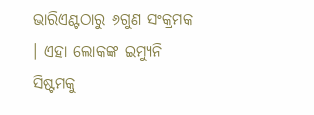ଭାରିଏଣ୍ଟଠାରୁ ୬ଗୁଣ ସଂକ୍ରମକ । ଏହା ଲୋକଙ୍କ ଇମ୍ୟୁନି ସିଷ୍ଟମକୁ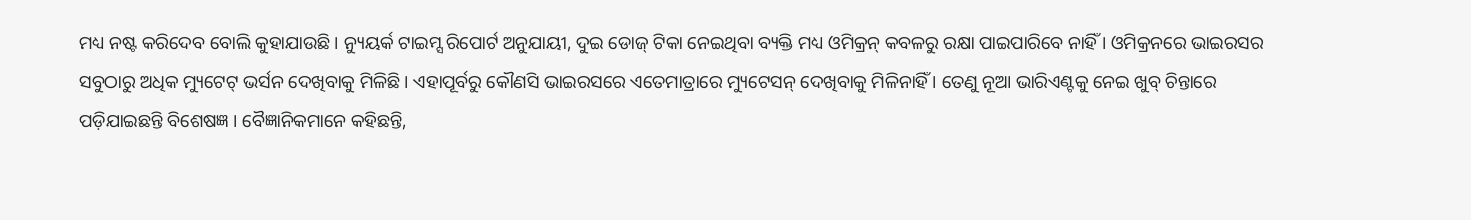ମଧ୍ୟ ନଷ୍ଟ କରିଦେବ ବୋଲି କୁହାଯାଉଛି । ନ୍ୟୁୟର୍କ ଟାଇମ୍ସ ରିପୋର୍ଟ ଅନୁଯାୟୀ, ଦୁଇ ଡୋଜ୍ ଟିକା ନେଇଥିବା ବ୍ୟକ୍ତି ମଧ୍ୟ ଓମିକ୍ରନ୍ କବଳରୁ ରକ୍ଷା ପାଇପାରିବେ ନାହିଁ । ଓମିକ୍ରନରେ ଭାଇରସର ସବୁଠାରୁ ଅଧିକ ମ୍ୟୁଟେଟ୍ ଭର୍ସନ ଦେଖିବାକୁ ମିଳିଛି । ଏହାପୂର୍ବରୁ କୌଣସି ଭାଇରସରେ ଏତେମାତ୍ରାରେ ମ୍ୟୁଟେସନ୍ ଦେଖିବାକୁ ମିଳିନାହିଁ । ତେଣୁ ନୂଆ ଭାରିଏଣ୍ଟକୁ ନେଇ ଖୁବ୍ ଚିନ୍ତାରେ ପଡ଼ିଯାଇଛନ୍ତି ବିଶେଷଜ୍ଞ । ବୈଜ୍ଞାନିକମାନେ କହିଛନ୍ତି,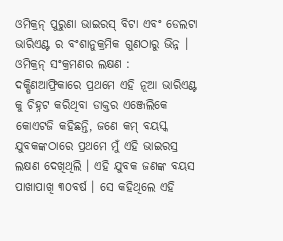ଓମିକ୍ରନ୍ ପୁରୁଣା ଭାଇରସ୍ ବିଟା ଏବଂ ଡେଲଟା ଭାରିଏଣ୍ଟ ର ବଂଶାନୁକ୍ରମିକ ଗୁଣଠାରୁ ଭିନ୍ନ ।
ଓମିକ୍ରନ୍ ସଂକ୍ରମଣର ଲକ୍ଷଣ : ଦକ୍ଷିଣଆଫ୍ରିକାରେ ପ୍ରଥମେ ଏହି ନୂଆ ଭାରିଏଣ୍ଟ କୁ ଚିହ୍ନଟ କରିଥିବା ଡାକ୍ତର ଏଞ୍ଜେଲିକେ କୋଏଟଜି କହିଛନ୍ତି, ଜଣେ କମ୍ ବୟସ୍କ ଯୁବକଙ୍କଠାରେ ପ୍ରଥମେ ମୁଁ ଏହି ଭାଇରସ୍ର ଲକ୍ଷଣ ଦେଖିଥିଲି । ଏହି ଯୁବକ ଜଣଙ୍କ ବୟସ ପାଖାପାଖି ୩୦ବର୍ଷ । ସେ କହିଥିଲେ ଏହି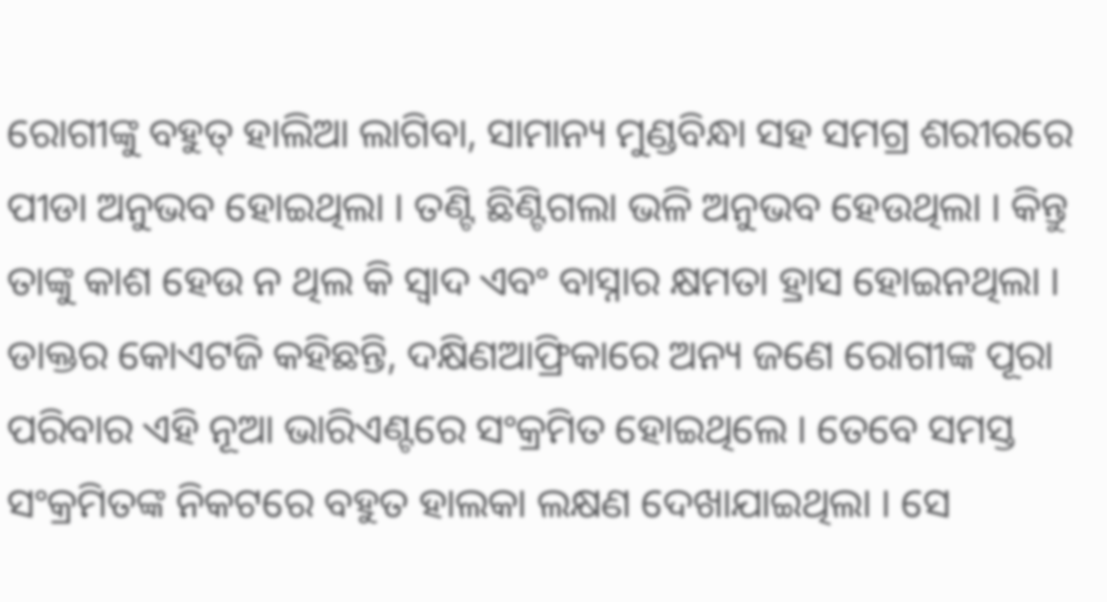ରୋଗୀଙ୍କୁ ବହୁତ୍ ହାଲିଆ ଲାଗିବା, ସାମାନ୍ୟ ମୁଣ୍ଡବିନ୍ଧା ସହ ସମଗ୍ର ଶରୀରରେ ପୀଡା ଅନୁଭବ ହୋଇଥିଲା । ତଣ୍ଟି ଛିଣ୍ଟିଗଲା ଭଳି ଅନୁଭବ ହେଉଥିଲା । କିନ୍ତୁ ତାଙ୍କୁ କାଶ ହେଉ ନ ଥିଲ କି ସ୍ୱାଦ ଏବଂ ବାସ୍ନାର କ୍ଷମତା ହ୍ରାସ ହୋଇନଥିଲା । ଡାକ୍ତର କୋଏଟଜି କହିଛନ୍ତି, ଦକ୍ଷିଣଆଫ୍ରିକାରେ ଅନ୍ୟ ଜଣେ ରୋଗୀଙ୍କ ପୂରା ପରିବାର ଏହି ନୂଆ ଭାରିଏଣ୍ଟରେ ସଂକ୍ରମିତ ହୋଇଥିଲେ । ତେବେ ସମସ୍ତ ସଂକ୍ରମିତଙ୍କ ନିକଟରେ ବହୁତ ହାଲକା ଲକ୍ଷଣ ଦେଖାଯାଇଥିଲା । ସେ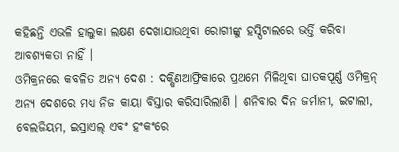କହିଛନ୍ତି ଏଭଳି ହାଲୁକା ଲକ୍ଷଣ ଦେଖାଯାଉଥିବା ରୋଗୀଙ୍କୁ ହସ୍ପିଟାଲରେ ଭର୍ତ୍ତି କରିବା ଆବଶ୍ୟକତା ନାହିଁ ।
ଓମିକ୍ରନରେ କବଳିତ ଅନ୍ୟ ଦେଶ : ଦକ୍ଷିଣଆଫ୍ରିକାରେ ପ୍ରଥମେ ମିଳିଥିବା ଘାତକପୂର୍ଣ୍ଣ ଓମିକ୍ରନ୍ ଅନ୍ୟ ଦେଶରେ ମଧ୍ୟ ନିଜ କାୟା ବିସ୍ତାର କରିସାରିଲାଣି । ଶନିବାର ଦିନ ଜର୍ମାନୀ, ଇଟାଲୀ, ବେଲଜିୟମ, ଇସ୍ରାଏଲ୍ ଏବଂ ହଂକଂରେ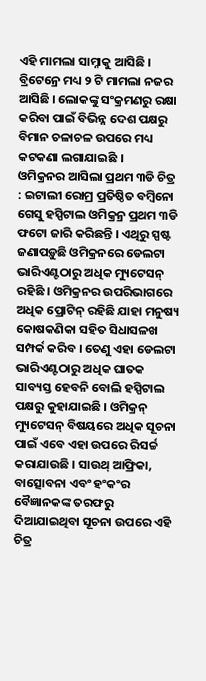ଏହି ମାମଲା ସାମ୍ନାକୁ ଆସିଛି । ବ୍ରିଟେନ୍ରେ ମଧ୍ୟ ୨ ଟି ମାମଲା ନଜର ଆସିଛି । ଲୋକଙ୍କୁ ସଂକ୍ରମଣରୁ ରକ୍ଷା କରିବା ପାଇଁ ବିଭିନ୍ନ ଦେଶ ପକ୍ଷରୁ ବିମାନ ଚଳାଚଳ ଉପରେ ମଧ୍ୟ କଟକଣା ଲଗାଯାଇଛି ।
ଓମିକ୍ରନର ଆସିଲା ପ୍ରଥମ ୩ଡି ଚିତ୍ର : ଇଟାଲୀ ରୋମ୍ର ପ୍ରତିଷ୍ଠିତ ବମ୍ବିନୋ ଗେସୁ ହସ୍ପିଟାଲ ଓମିକ୍ରନ୍ର ପ୍ରଥମ ୩ଡି ଫଟୋ ଜାରି କରିଛନ୍ତି । ଏଥିରୁ ସ୍ପଷ୍ଟ ଜଣାପଡ଼ୁଛି ଓମିକ୍ରନରେ ଡେଲଟା ଭାରିଏଣ୍ଟଠାରୁ ଅଧିକ ମ୍ୟୁଟେସନ୍ ରହିଛି । ଓମିକ୍ରନର ଉପରିଭାଗରେ ଅଧିକ ପ୍ରୋଟିନ୍ ରହିଛି ଯାହା ମନୁଷ୍ୟ କୋଷକଣିକା ସହିତ ସିଧାସଳଖ ସମ୍ପର୍କ କରିବ । ତେଣୁ ଏହା ଡେଲଟା ଭାରିଏଣ୍ଟଠାରୁ ଅଧିକ ଘାତକ ସାବ୍ୟସ୍ତ ହେବନି ବୋଲି ହସ୍ପିଟାଲ ପକ୍ଷରୁ କୁହାଯାଇଛି । ଓମିକ୍ରନ୍ ମ୍ୟୁଟେସନ୍ ବିଷୟରେ ଅଧିକ ସୂଚନା ପାଇଁ ଏବେ ଏହା ଉପରେ ରିସର୍ଚ୍ଚ କରାଯାଉଛି । ସାଉଥ୍ ଆଫ୍ରିକା, ବାତ୍ସୋବନା ଏବଂ ହଂକଂର ବୈଜ୍ଞାନକଙ୍କ ତରଫରୁ ଦିଆଯାଇଥିବା ସୂଚନା ଉପରେ ଏହି ଚିତ୍ର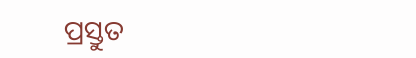ପ୍ରସ୍ତୁତ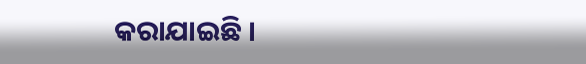କରାଯାଇଛି ।